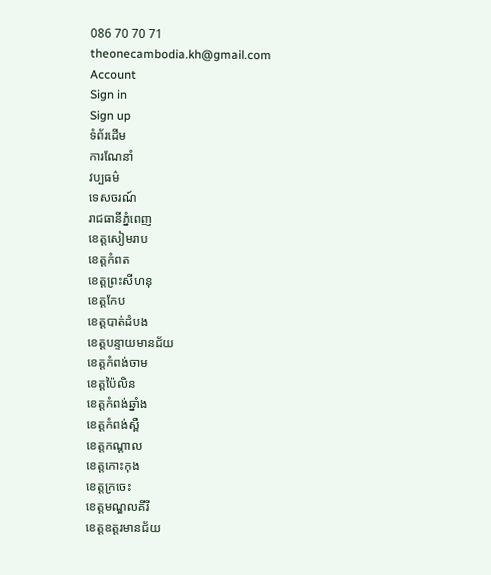086 70 70 71
theonecambodia.kh@gmail.com
Account
Sign in
Sign up
ទំព័រដើម
ការណែនាំ
វប្បធម៌
ទេសចរណ៍
រាជធានីភ្នំពេញ
ខេត្តសៀមរាប
ខេត្តកំពត
ខេត្តព្រះសីហនុ
ខេត្តកែប
ខេត្តបាត់ដំបង
ខេត្តបន្ទាយមានជ័យ
ខេត្តកំពង់ចាម
ខេត្តប៉ៃលិន
ខេត្តកំពង់ឆ្នាំង
ខេត្តកំពង់ស្ពឺ
ខេត្តកណ្ដាល
ខេត្តកោះកុង
ខេត្តក្រចេះ
ខេត្តមណ្ឌលគីរី
ខេត្តឧត្តរមានជ័យ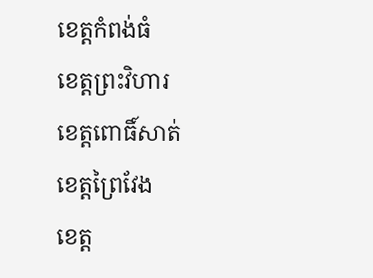ខេត្តកំពង់ធំ
ខេត្តព្រះវិហារ
ខេត្តពោធិ៍សាត់
ខេត្តព្រៃវែង
ខេត្ត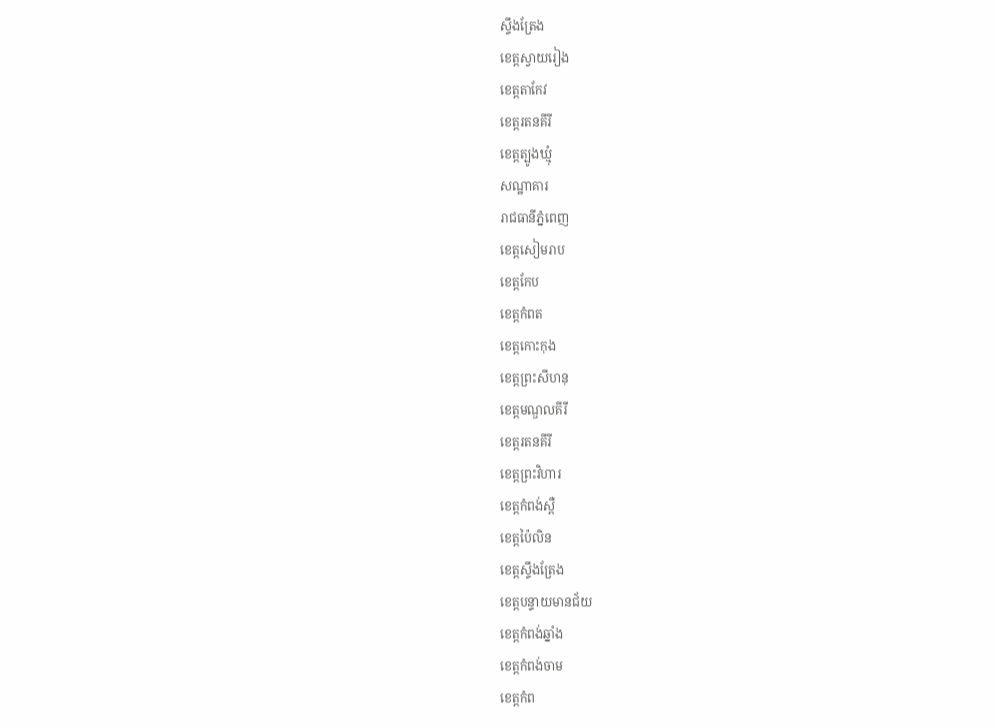ស្ទឹងត្រែង
ខេត្តស្វាយរៀង
ខេត្តតាកែវ
ខេត្តរតនគីរី
ខេត្តត្បូងឃ្មុំ
សណ្ឋាគារ
រាជធានីភ្នំពេញ
ខេត្តសៀមរាប
ខេត្តកែប
ខេត្តកំពត
ខេត្តកោះកុង
ខេត្តព្រះសីហនុ
ខេត្តមណ្ឌលគីរី
ខេត្តរតនគីរី
ខេត្តព្រះវិហារ
ខេត្តកំពង់ស្ពឺ
ខេត្តប៉ៃលិន
ខេត្តស្ទឹងត្រែង
ខេត្តបន្ទាយមានជ័យ
ខេត្តកំពង់ឆ្នាំង
ខេត្តកំពង់ចាម
ខេត្តកំព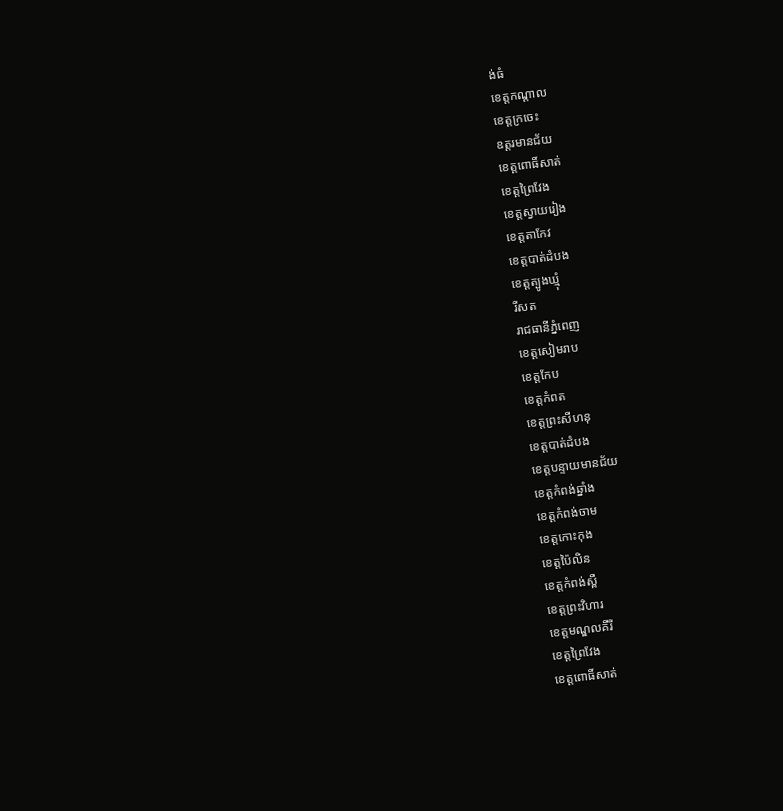ង់ធំ
ខេត្តកណ្ដាល
ខេត្តក្រចេះ
ឧត្តរមានជ័យ
ខេត្តពោធិ៍សាត់
ខេត្តព្រៃវែង
ខេត្តស្វាយរៀង
ខេត្តតាកែវ
ខេត្តបាត់ដំបង
ខេត្តត្បូងឃ្មុំ
រីសត
រាជធានីភ្នំពេញ
ខេត្តសៀមរាប
ខេត្តកែប
ខេត្តកំពត
ខេត្តព្រះសីហនុ
ខេត្តបាត់ដំបង
ខេត្តបន្ទាយមានជ័យ
ខេត្តកំពង់ឆ្នាំង
ខេត្តកំពង់ចាម
ខេត្តកោះកុង
ខេត្តប៉ៃលិន
ខេត្តកំពង់ស្ពឺ
ខេត្តព្រះវិហារ
ខេត្តមណ្ឌលគីរី
ខេត្តព្រៃវែង
ខេត្តពោធិ៍សាត់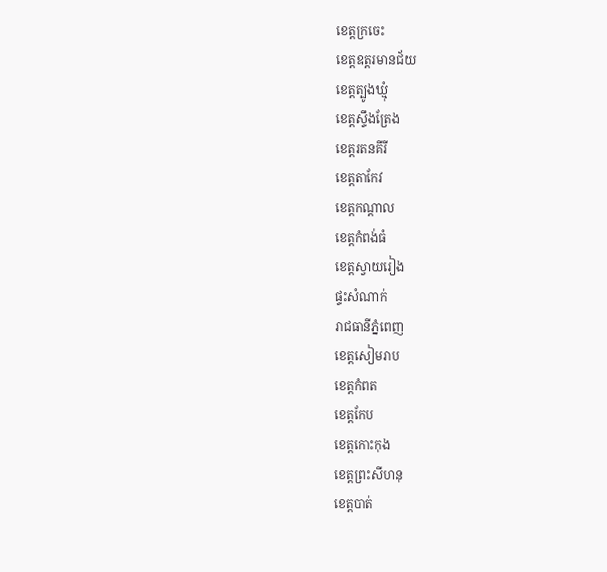ខេត្តក្រចេះ
ខេត្តឧត្តរមានជ័យ
ខេត្តត្បូងឃ្មុំ
ខេត្តស្ទឹងត្រែង
ខេត្តរតនគីរី
ខេត្តតាកែវ
ខេត្តកណ្ដាល
ខេត្តកំពង់ធំ
ខេត្តស្វាយរៀង
ផ្ទះសំណាក់
រាជធានីភ្នំពេញ
ខេត្តសៀមរាប
ខេត្តកំពត
ខេត្តកែប
ខេត្តកោះកុង
ខេត្តព្រះសីហនុ
ខេត្តបាត់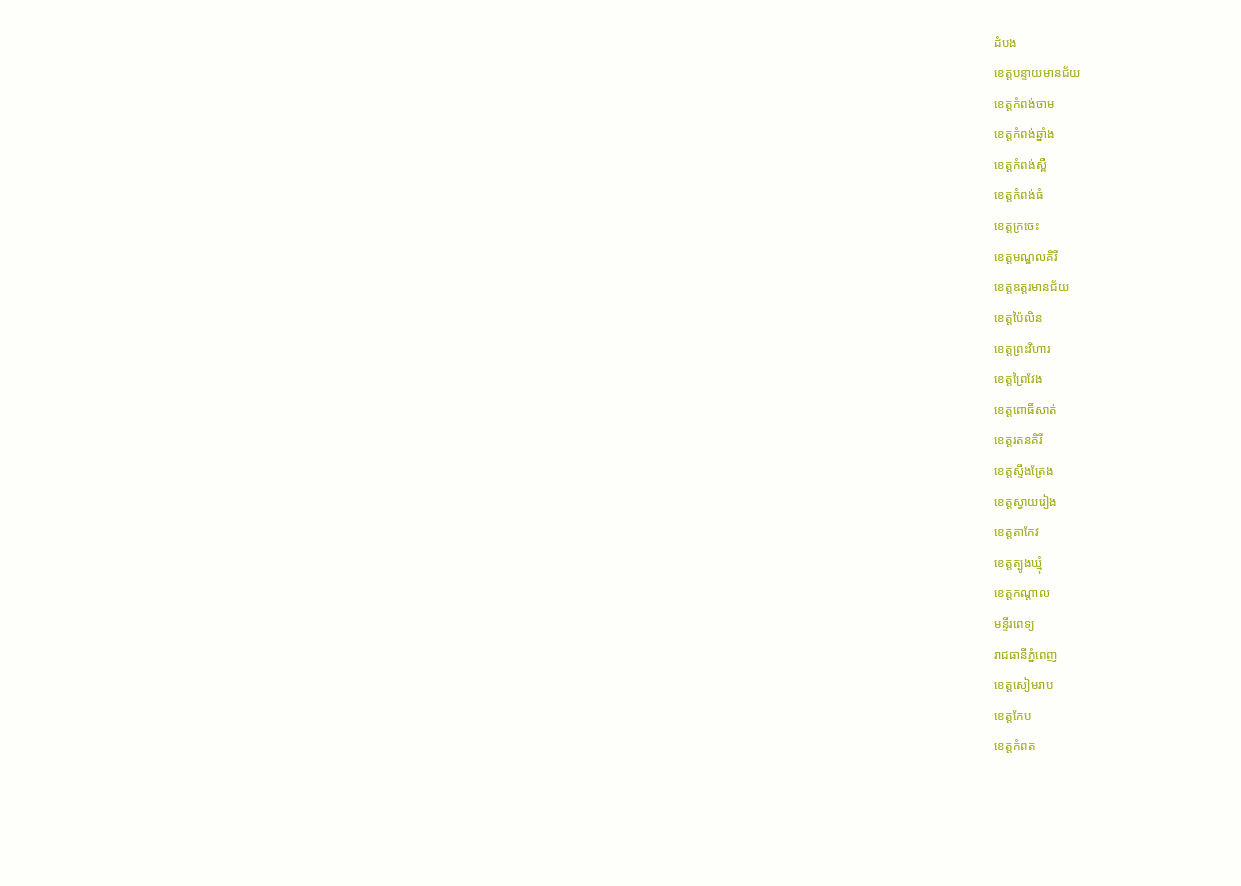ដំបង
ខេត្តបន្ទាយមានជ័យ
ខេត្តកំពង់ចាម
ខេត្តកំពង់ឆ្នាំង
ខេត្តកំពង់ស្ពឺ
ខេត្តកំពង់ធំ
ខេត្តក្រចេះ
ខេត្តមណ្ឌលគិរី
ខេត្តឧត្តរមានជ័យ
ខេត្តប៉ៃលិន
ខេត្តព្រះវិហារ
ខេត្តព្រៃវែង
ខេត្តពោធិ៍សាត់
ខេត្តរតនគិរី
ខេត្តស្ទឹងត្រែង
ខេត្តស្វាយរៀង
ខេត្តតាកែវ
ខេត្តត្បូងឃ្មុំ
ខេត្តកណ្តាល
មន្ទីរពេទ្យ
រាជធានីភ្នំពេញ
ខេត្តសៀមរាប
ខេត្តកែប
ខេត្តកំពត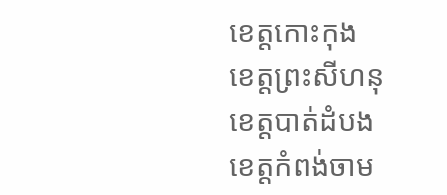ខេត្តកោះកុង
ខេត្តព្រះសីហនុ
ខេត្តបាត់ដំបង
ខេត្តកំពង់ចាម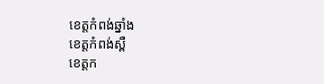ខេត្តកំពង់ឆ្នាំង
ខេត្តកំពង់ស្ពឺ
ខេត្តក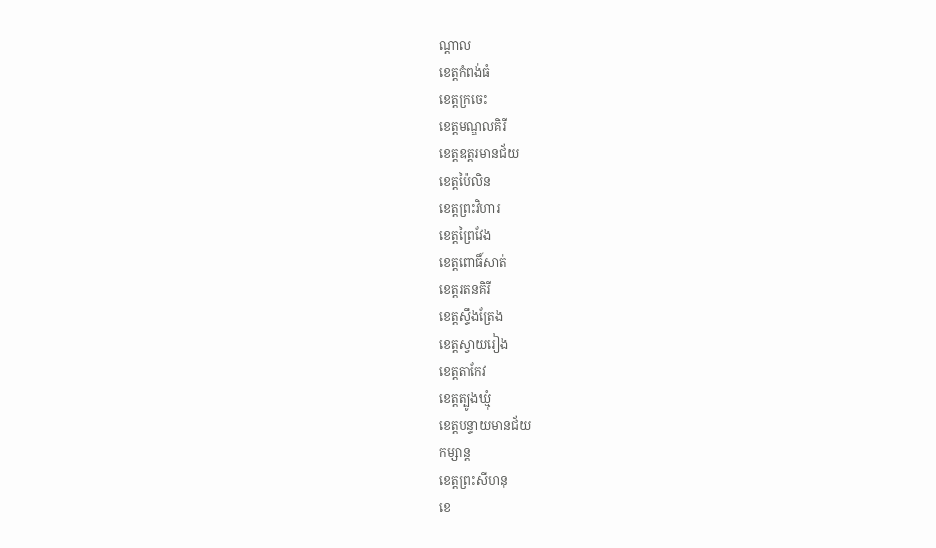ណ្តាល
ខេត្តកំពង់ធំ
ខេត្តក្រចេះ
ខេត្តមណ្ឌលគិរី
ខេត្តឧត្តរមានជ័យ
ខេត្តប៉ៃលិន
ខេត្តព្រះវិហារ
ខេត្តព្រៃវែង
ខេត្តពោធិ៍សាត់
ខេត្តរតនគិរី
ខេត្តស្ទឹងត្រែង
ខេត្តស្វាយរៀង
ខេត្តតាកែវ
ខេត្តត្បូងឃ្មុំ
ខេត្តបន្ទាយមានជ័យ
កម្សាន្ត
ខេត្តព្រះសីហនុ
ខេ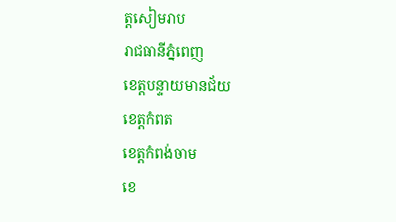ត្តសៀមរាប
រាជធានីភ្នំពេញ
ខេត្តបន្ទាយមានជ័យ
ខេត្តកំពត
ខេត្តកំពង់ចាម
ខេ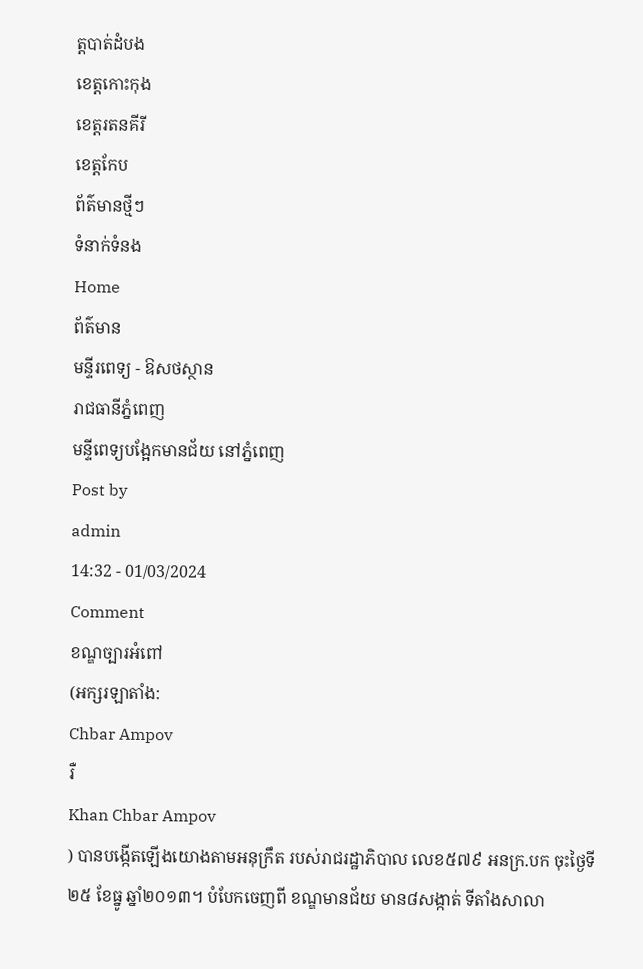ត្តបាត់ដំបង
ខេត្តកោះកុង
ខេត្តរតនគីរី
ខេត្តកែប
ព័ត៌មានថ្មីៗ
ទំនាក់ទំនង
Home
ព័ត៌មាន
មន្ទីរពេទ្យ - ឱសថស្ថាន
រាជធានីភ្នំពេញ
មន្ទីពេទ្យបង្អែកមានជ័យ នៅភ្នំពេញ
Post by
admin
14:32 - 01/03/2024
Comment
ខណ្ឌច្បារអំពៅ
(អក្សរឡាតាំង:
Chbar Ampov
រឺ
Khan Chbar Ampov
) បានបង្កើតឡើងយោងតាមអនុក្រឹត របស់រាជរដ្ឋាភិបាល លេខ៥៧៩ អនក្រ.បក ចុះថ្ងៃទី២៥ ខែធ្នូ ឆ្នាំ២០១៣។ បំបែកចេញពី ខណ្ឌមានជ័យ មាន៨សង្កាត់ ទីតាំងសាលា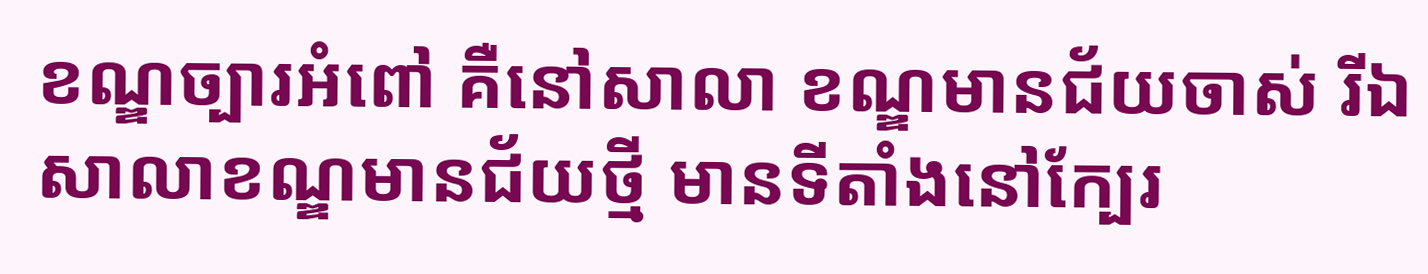ខណ្ឌច្បារអំពៅ គឺនៅសាលា ខណ្ឌមានជ័យចាស់ រីឯសាលាខណ្ឌមានជ័យថ្មី មានទីតាំងនៅក្បែរ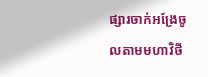ផ្សារចាក់អង្រែចូលតាមមហាវិថី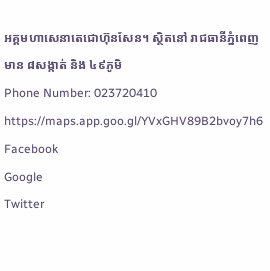អគ្គមហាសេនាតេជោហ៊ុនសែន។ ស្ថិតនៅ រាជធានីភ្នំពេញ មាន ៨សង្កាត់ និង ៤៩ភូមិ
Phone Number: 023720410
https://maps.app.goo.gl/YVxGHV89B2bvoy7h6
Facebook
Google
Twitter